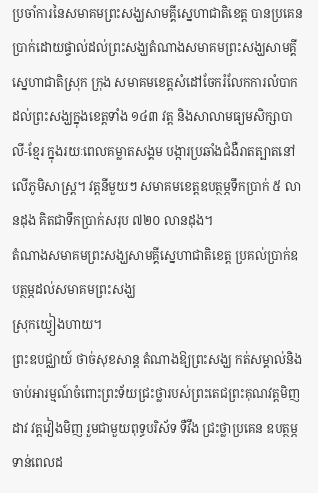ប្រចាំការនៃសមាគមព្រះសង្ឃសាមគ្គីស្នេហាជាតិខេត្ត បានប្រគេនប្រាក់ដោយផ្ទាល់ដល់ព្រះសង្ឃតំណាងសមាគមព្រះសង្ឃសាមគ្គីស្នេហាជាតិស្រុក ក្រុង សមាគមខេត្តសំដៅចែករំលែកការលំបាកដល់ព្រះសង្ឃក្នុងខេត្តទាំង ១៤៣ វត្ត និងសាលាមធ្យមសិក្សាបាលី-ខ្មែរ ក្នុងរយៈពេលគម្លាតសង្គម បង្ការប្រឆាំងជំងឺរាតត្បាតនៅលើភូមិសាស្រ្ត។ វត្តនីមួយៗ សមាគមខេត្តឧបត្ថម្ភទឹកប្រាក់ ៥ លានដុង គិតជាទឹកប្រាក់សរុប ៧២០ លានដុង។
តំណាងសមាគមព្រះសង្ឃសាមគ្គីស្នេហាជាតិខេត្ត ប្រគល់ប្រាក់ឧបត្ថម្ភដល់សមាគមព្រះសង្ឃ
ស្រុកយ្វៀងហាយ។
ព្រះឧបជ្ឈាយ៍ ថាច់សុខសាន្ត តំណាងឱ្យព្រះសង្ឃ កត់សម្គាល់និងចាប់អារម្មណ៍ចំពោះព្រះទ័យជ្រះថ្លារបស់ព្រះតេជព្រះគុណវត្តមិញដាវ វត្តវៀងមិញ រួមជាមួយពុទ្ធបរិស័ទ ទឺវឹង ជ្រះថ្លាប្រគេន ឧបត្ថម្ភទាន់ពេលដ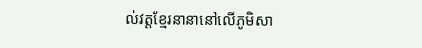ល់វត្តខ្មែរនានានៅលើភូមិសា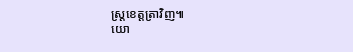ស្រ្តខេត្តត្រាវិញ៕
យោ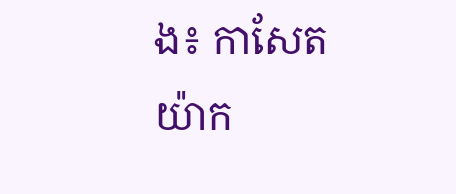ង៖ កាសែតយ៉ាក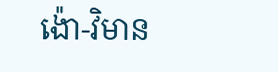ង៉ោ-វិមាន